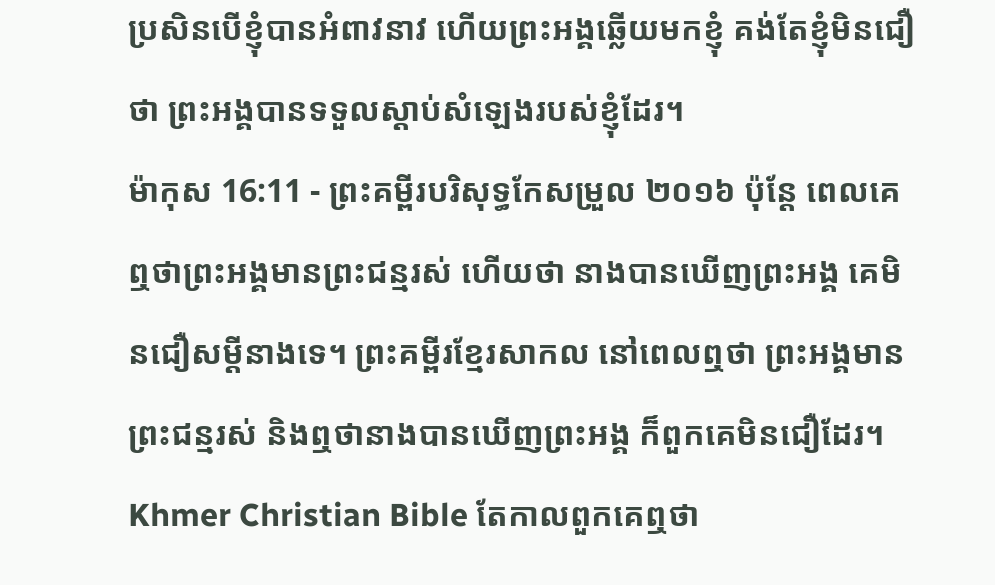ប្រសិនបើខ្ញុំបានអំពាវនាវ ហើយព្រះអង្គឆ្លើយមកខ្ញុំ គង់តែខ្ញុំមិនជឿថា ព្រះអង្គបានទទួលស្ដាប់សំឡេងរបស់ខ្ញុំដែរ។
ម៉ាកុស 16:11 - ព្រះគម្ពីរបរិសុទ្ធកែសម្រួល ២០១៦ ប៉ុន្តែ ពេលគេឮថាព្រះអង្គមានព្រះជន្មរស់ ហើយថា នាងបានឃើញព្រះអង្គ គេមិនជឿសម្ដីនាងទេ។ ព្រះគម្ពីរខ្មែរសាកល នៅពេលឮថា ព្រះអង្គមានព្រះជន្មរស់ និងឮថានាងបានឃើញព្រះអង្គ ក៏ពួកគេមិនជឿដែរ។ Khmer Christian Bible តែកាលពួកគេឮថា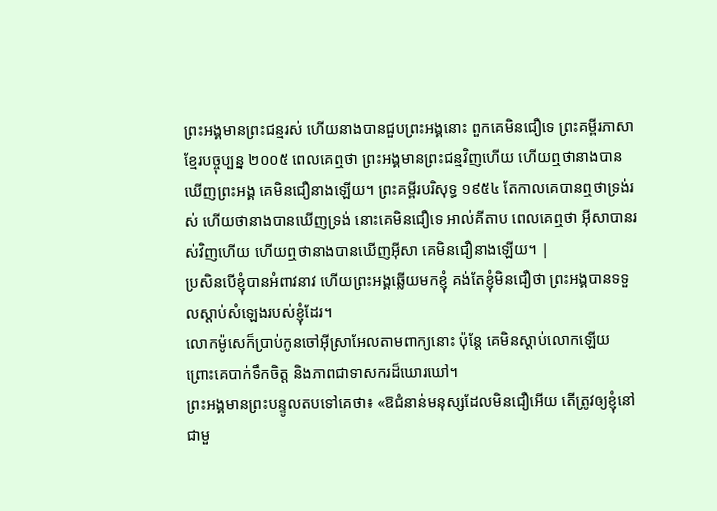ព្រះអង្គមានព្រះជន្មរស់ ហើយនាងបានជួបព្រះអង្គនោះ ពួកគេមិនជឿទេ ព្រះគម្ពីរភាសាខ្មែរបច្ចុប្បន្ន ២០០៥ ពេលគេឮថា ព្រះអង្គមានព្រះជន្មវិញហើយ ហើយឮថានាងបានឃើញព្រះអង្គ គេមិនជឿនាងឡើយ។ ព្រះគម្ពីរបរិសុទ្ធ ១៩៥៤ តែកាលគេបានឮថាទ្រង់រស់ ហើយថានាងបានឃើញទ្រង់ នោះគេមិនជឿទេ អាល់គីតាប ពេលគេឮថា អ៊ីសាបានរស់វិញហើយ ហើយឮថានាងបានឃើញអ៊ីសា គេមិនជឿនាងឡើយ។ |
ប្រសិនបើខ្ញុំបានអំពាវនាវ ហើយព្រះអង្គឆ្លើយមកខ្ញុំ គង់តែខ្ញុំមិនជឿថា ព្រះអង្គបានទទួលស្ដាប់សំឡេងរបស់ខ្ញុំដែរ។
លោកម៉ូសេក៏ប្រាប់កូនចៅអ៊ីស្រាអែលតាមពាក្យនោះ ប៉ុន្ដែ គេមិនស្តាប់លោកឡើយ ព្រោះគេបាក់ទឹកចិត្ត និងភាពជាទាសករដ៏ឃោរឃៅ។
ព្រះអង្គមានព្រះបន្ទូលតបទៅគេថា៖ «ឱជំនាន់មនុស្សដែលមិនជឿអើយ តើត្រូវឲ្យខ្ញុំនៅជាមួ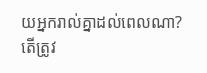យអ្នករាល់គ្នាដល់ពេលណា? តើត្រូវ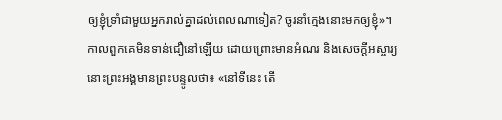ឲ្យខ្ញុំទ្រាំជាមួយអ្នករាល់គ្នាដល់ពេលណាទៀត? ចូរនាំក្មេងនោះមកឲ្យខ្ញុំ»។
កាលពួកគេមិនទាន់ជឿនៅឡើយ ដោយព្រោះមានអំណរ និងសេចក្តីអស្ចារ្យ នោះព្រះអង្គមានព្រះបន្ទូលថា៖ «នៅទីនេះ តើ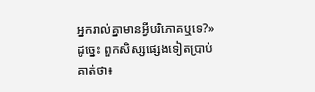អ្នករាល់គ្នាមានអ្វីបរិភោគឬទេ?»
ដូច្នេះ ពួកសិស្សផ្សេងទៀតប្រាប់គាត់ថា៖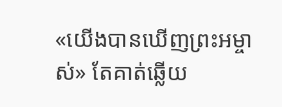«យើងបានឃើញព្រះអម្ចាស់» តែគាត់ឆ្លើយ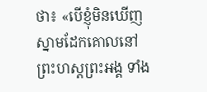ថា៖ «បើខ្ញុំមិនឃើញស្នាមដែកគោលនៅព្រះហស្តព្រះអង្គ ទាំង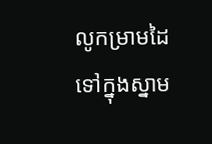លូកម្រាមដៃទៅក្នុងស្នាម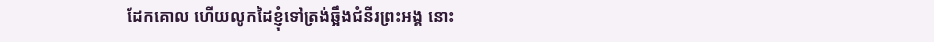ដែកគោល ហើយលូកដៃខ្ញុំទៅត្រង់ឆ្អឹងជំនីរព្រះអង្គ នោះ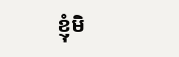ខ្ញុំមិ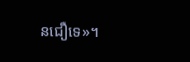នជឿទេ»។